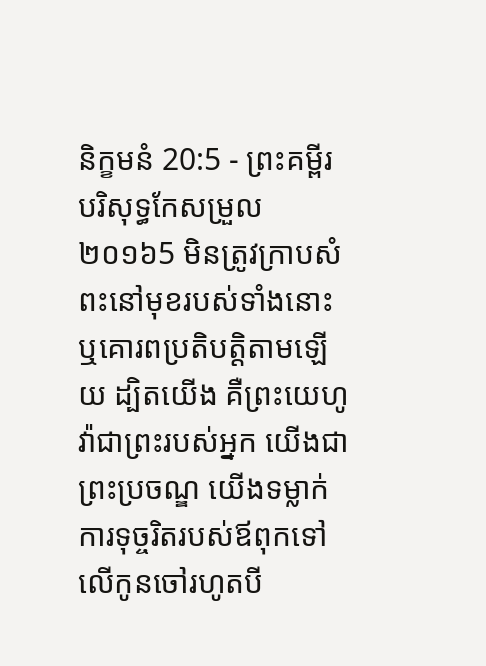និក្ខមនំ 20:5 - ព្រះគម្ពីរបរិសុទ្ធកែសម្រួល ២០១៦5 មិនត្រូវក្រាបសំពះនៅមុខរបស់ទាំងនោះ ឬគោរពប្រតិបត្តិតាមឡើយ ដ្បិតយើង គឺព្រះយេហូវ៉ាជាព្រះរបស់អ្នក យើងជាព្រះប្រចណ្ឌ យើងទម្លាក់ការទុច្ចរិតរបស់ឪពុកទៅលើកូនចៅរហូតបី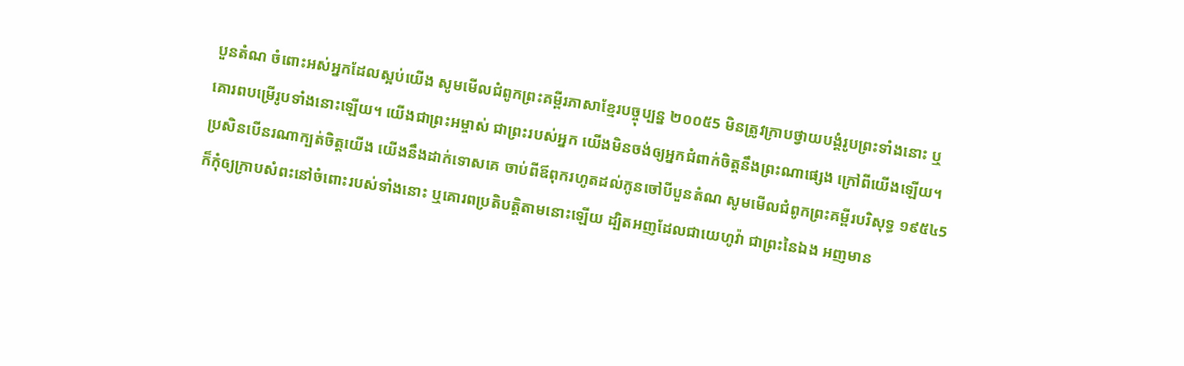បួនតំណ ចំពោះអស់អ្នកដែលស្អប់យើង សូមមើលជំពូកព្រះគម្ពីរភាសាខ្មែរបច្ចុប្បន្ន ២០០៥5 មិនត្រូវក្រាបថ្វាយបង្គំរូបព្រះទាំងនោះ ឬគោរពបម្រើរូបទាំងនោះឡើយ។ យើងជាព្រះអម្ចាស់ ជាព្រះរបស់អ្នក យើងមិនចង់ឲ្យអ្នកជំពាក់ចិត្តនឹងព្រះណាផ្សេង ក្រៅពីយើងឡើយ។ ប្រសិនបើនរណាក្បត់ចិត្តយើង យើងនឹងដាក់ទោសគេ ចាប់ពីឪពុករហូតដល់កូនចៅបីបួនតំណ សូមមើលជំពូកព្រះគម្ពីរបរិសុទ្ធ ១៩៥៤5 ក៏កុំឲ្យក្រាបសំពះនៅចំពោះរបស់ទាំងនោះ ឬគោរពប្រតិបត្តិតាមនោះឡើយ ដ្បិតអញដែលជាយេហូវ៉ា ជាព្រះនៃឯង អញមាន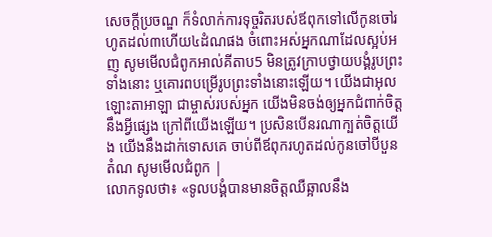សេចក្ដីប្រចណ្ឌ ក៏ទំលាក់ការទុច្ចរិតរបស់ឪពុកទៅលើកូនចៅរហូតដល់៣ហើយ៤ដំណផង ចំពោះអស់អ្នកណាដែលស្អប់អញ សូមមើលជំពូកអាល់គីតាប5 មិនត្រូវក្រាបថ្វាយបង្គំរូបព្រះទាំងនោះ ឬគោរពបម្រើរូបព្រះទាំងនោះឡើយ។ យើងជាអុលឡោះតាអាឡា ជាម្ចាស់របស់អ្នក យើងមិនចង់ឲ្យអ្នកជំពាក់ចិត្តនឹងអ្វីផ្សេង ក្រៅពីយើងឡើយ។ ប្រសិនបើនរណាក្បត់ចិត្តយើង យើងនឹងដាក់ទោសគេ ចាប់ពីឪពុករហូតដល់កូនចៅបីបួនតំណ សូមមើលជំពូក |
លោកទូលថា៖ «ទូលបង្គំបានមានចិត្តឈឺឆ្អាលនឹង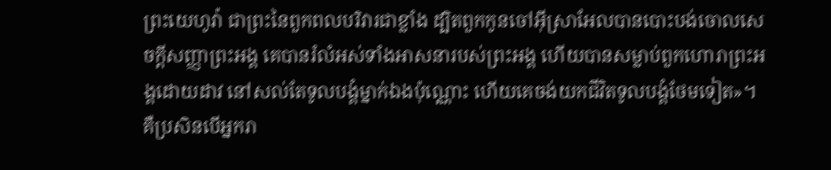ព្រះយេហូវ៉ា ជាព្រះនៃពួកពលបរិវារជាខ្លាំង ដ្បិតពួកកូនចៅអ៊ីស្រាអែលបានបោះបង់ចោលសេចក្ដីសញ្ញាព្រះអង្គ គេបានរំលំអស់ទាំងអាសនារបស់ព្រះអង្គ ហើយបានសម្លាប់ពួកហោរាព្រះអង្គដោយដាវ នៅសល់តែទូលបង្គំម្នាក់ឯងប៉ុណ្ណោះ ហើយគេចង់យកជីវិតទូលបង្គំថែមទៀត»។
គឺប្រសិនបើអ្នករា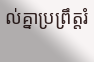ល់គ្នាប្រព្រឹត្តរំ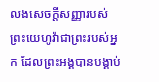លងសេចក្ដីសញ្ញារបស់ព្រះយេហូវ៉ាជាព្រះរបស់អ្នក ដែលព្រះអង្គបានបង្គាប់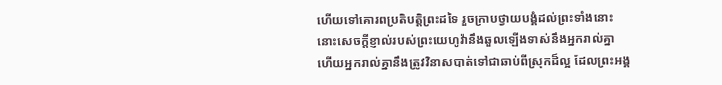ហើយទៅគោរពប្រតិបត្តិព្រះដទៃ រួចក្រាបថ្វាយបង្គំដល់ព្រះទាំងនោះ នោះសេចក្ដីខ្ញាល់របស់ព្រះយេហូវ៉ានឹងឆួលឡើងទាស់នឹងអ្នករាល់គ្នា ហើយអ្នករាល់គ្នានឹងត្រូវវិនាសបាត់ទៅជាឆាប់ពីស្រុកដ៏ល្អ ដែលព្រះអង្គ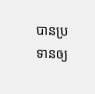បានប្រទានឲ្យ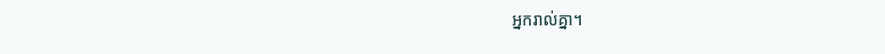អ្នករាល់គ្នា។